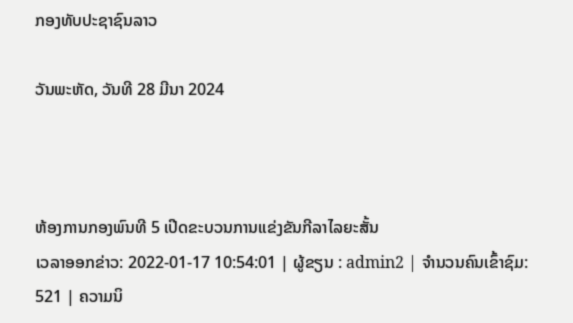ກອງທັບປະຊາຊົນລາວ

ວັນພະຫັດ, ວັນທີ 28 ມີນາ 2024



ຫ້ອງການກອງພົນທີ 5 ເປີດຂະບວນການແຂ່ງຂັນກີລາໄລຍະສັ້ນ
ເວລາອອກຂ່າວ: 2022-01-17 10:54:01 | ຜູ້ຂຽນ : admin2 | ຈຳນວນຄົນເຂົ້າຊົມ: 521 | ຄວາມນິ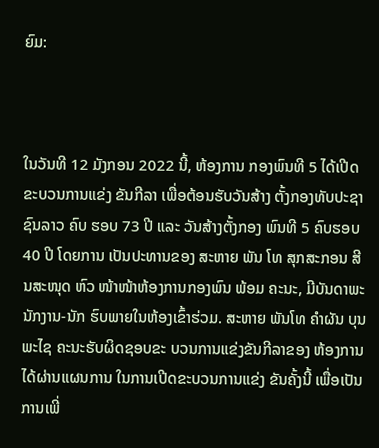ຍົມ:



ໃນວັນທີ 12 ມັງກອນ 2022 ນີ້, ຫ້ອງການ ກອງພົນທີ 5 ໄດ້ເປີດຂະບວນການແຂ່ງ ຂັນກີລາ ເພື່ອຕ້ອນຮັບວັນສ້າງ ຕັ້ງກອງທັບປະຊາຊົນລາວ ຄົບ ຮອບ 73 ປີ ແລະ ວັນສ້າງຕັ້ງກອງ ພົນທີ 5 ຄົບຮອບ 40 ປີ ໂດຍການ ເປັນປະທານຂອງ ສະຫາຍ ພັນ ໂທ ສຸກສະກອນ ສີນສະໜຸດ ຫົວ ໜ້າໜ້າຫ້ອງການກອງພົນ ພ້ອມ ຄະນະ, ມີບັນດາພະນັກງານ-ນັກ ຮົບພາຍໃນຫ້ອງເຂົ້າຮ່ວມ. ສະຫາຍ ພັນໂທ ຄຳຜັນ ບຸນ ພະໄຊ ຄະນະຮັບຜິດຊອບຂະ ບວນການແຂ່ງຂັນກີລາຂອງ ຫ້ອງການ ໄດ້ຜ່ານແຜນການ ໃນການເປີດຂະບວນການແຂ່ງ ຂັນຄັ້ງນີ້ ເພື່ອເປັນການເພີ່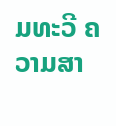ມທະວີ ຄວາມສາ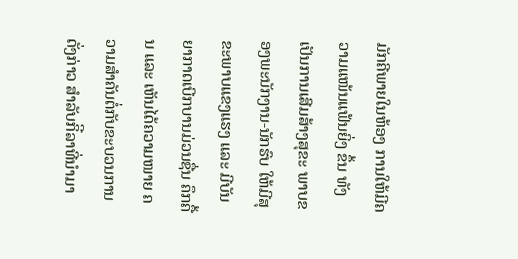ມັກຄີພາຍໃນຫ້ອງ ການໃຫ້ມີຄວາມແໜ້ນແຟ້ນຍິ່ງ ຂຶ້ນ ທັງເປັນການເສີມສ້າງສຸຂະ ພາບຂອງພະນັກງານ-ນັກຮົບ ໃຫ້ມີສຸຂະພາບແຂງແຮງ ແລະ ມີບັນຍາກາດເບີກບານມ່ວນຊື່ນ ຄຶກຄື້ນ ແລະ ເຫັນໄດ້ຄວາມໜາຍ ຄວາມສຳຄັນຕໍ່ກັບຂະບວນການ ດັ່ງກ່າວ ສໍາລັບກິີລາທີ່ນຳມາ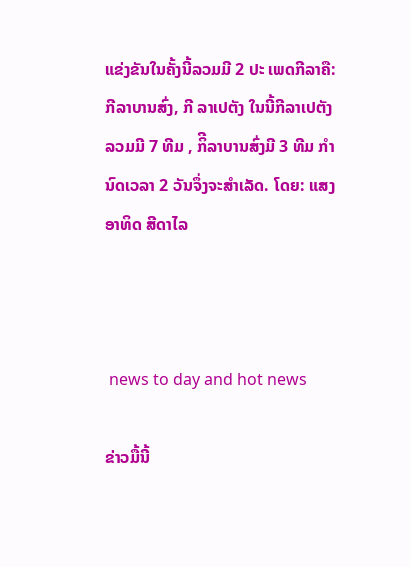ແຂ່ງຂັນໃນຄັ້ງນີ້ລວມມີ 2 ປະ ເພດກີລາຄື: ກີລາບານສົ່ງ, ກີ ລາເປຕັງ ໃນນີ້ກີລາເປຕັງລວມມີ 7 ທີມ , ກິີລາບານສົ່ງມີ 3 ທີມ ກຳ ນົດເວລາ 2 ວັນຈຶ່ງຈະສໍາເລັດ. ໂດຍ: ແສງອາທິດ ສີດາໄລ



 news to day and hot news

ຂ່າວມື້ນີ້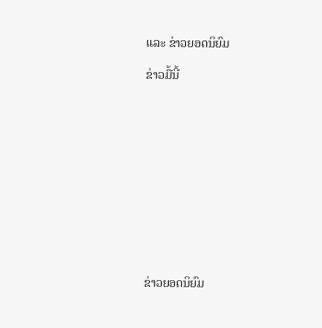ແລະ ຂ່າວຍອດນິຍົມ

ຂ່າວມື້ນີ້












ຂ່າວຍອດນິຍົມ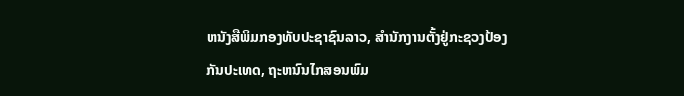ຫນັງສືພິມກອງທັບປະຊາຊົນລາວ, ສຳນັກງານຕັ້ງຢູ່ກະຊວງປ້ອງກັນປະເທດ, ຖະຫນົນໄກສອນພົມ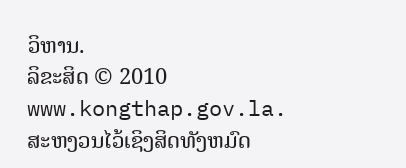ວິຫານ.
ລິຂະສິດ © 2010 www.kongthap.gov.la. ສະຫງວນໄວ້ເຊິງສິດທັງຫມົດ